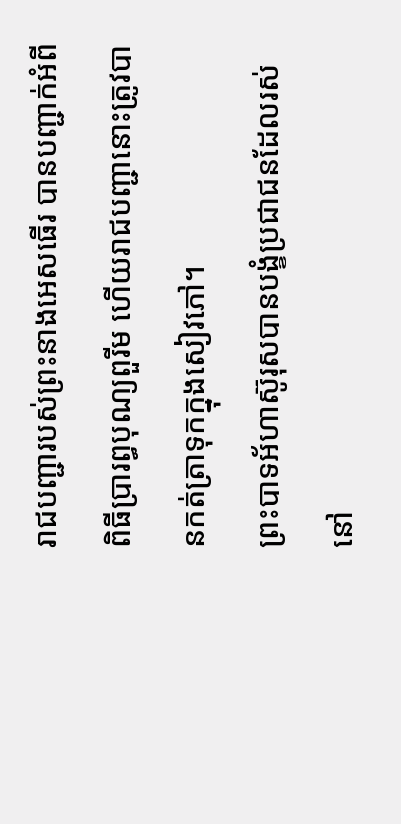រាជបញ្ជារបស់ព្រះនាងអេសធើរ បានបញ្ជាក់អំពីពិធីប្រារព្ធបុណ្យពួរីម ហើយរាជបញ្ជានោះត្រូវបានកត់ត្រាទុកក្នុងសៀវភៅ។
ព្រះបាទអ័ហាស៊ូរុសបានបង្ខំប្រជាជនដែលរស់នៅ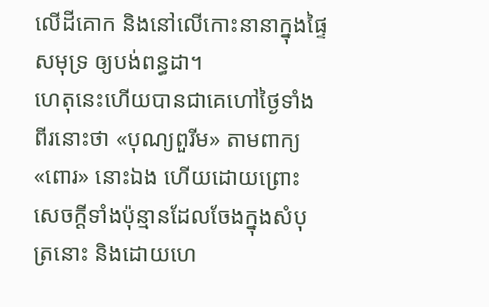លើដីគោក និងនៅលើកោះនានាក្នុងផ្ទៃសមុទ្រ ឲ្យបង់ពន្ធដា។
ហេតុនេះហើយបានជាគេហៅថ្ងៃទាំងពីរនោះថា «បុណ្យពួរីម» តាមពាក្យ «ពោរ» នោះឯង ហើយដោយព្រោះសេចក្ដីទាំងប៉ុន្មានដែលចែងក្នុងសំបុត្រនោះ និងដោយហេ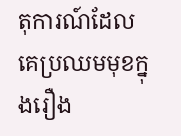តុការណ៍ដែលគេប្រឈមមុខក្នុងរឿង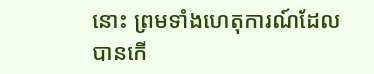នោះ ព្រមទាំងហេតុការណ៍ដែលបានកើ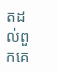តដល់ពួកគេ